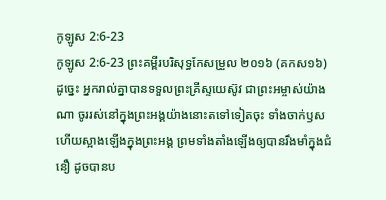កូឡូស 2:6-23
កូឡូស 2:6-23 ព្រះគម្ពីរបរិសុទ្ធកែសម្រួល ២០១៦ (គកស១៦)
ដូច្នេះ អ្នករាល់គ្នាបានទទួលព្រះគ្រីស្ទយេស៊ូវ ជាព្រះអម្ចាស់យ៉ាងណា ចូររស់នៅក្នុងព្រះអង្គយ៉ាងនោះតទៅទៀតចុះ ទាំងចាក់ឫស ហើយស្អាងឡើងក្នុងព្រះអង្គ ព្រមទាំងតាំងឡើងឲ្យបានរឹងមាំក្នុងជំនឿ ដូចបានប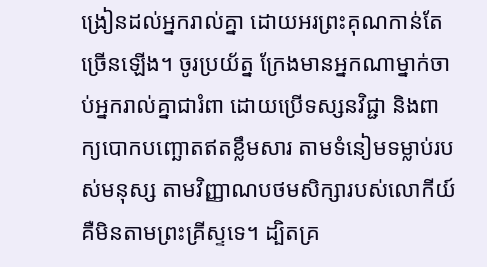ង្រៀនដល់អ្នករាល់គ្នា ដោយអរព្រះគុណកាន់តែច្រើនឡើង។ ចូរប្រយ័ត្ន ក្រែងមានអ្នកណាម្នាក់ចាប់អ្នករាល់គ្នាជារំពា ដោយប្រើទស្សនវិជ្ជា និងពាក្យបោកបញ្ឆោតឥតខ្លឹមសារ តាមទំនៀមទម្លាប់របស់មនុស្ស តាមវិញ្ញាណបថមសិក្សារបស់លោកីយ៍ គឺមិនតាមព្រះគ្រីស្ទទេ។ ដ្បិតគ្រ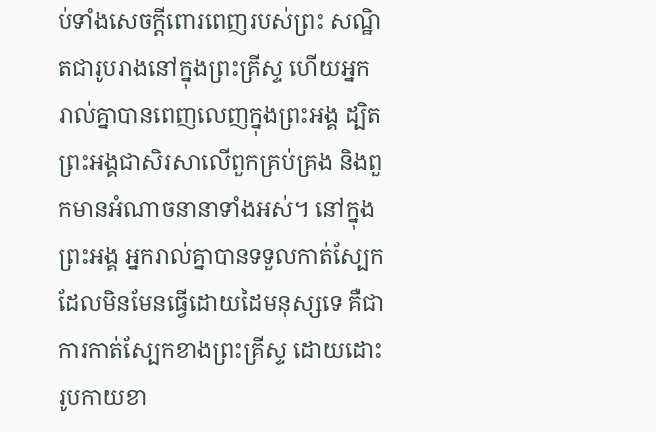ប់ទាំងសេចក្តីពោរពេញរបស់ព្រះ សណ្ឋិតជារូបរាងនៅក្នុងព្រះគ្រីស្ទ ហើយអ្នករាល់គ្នាបានពេញលេញក្នុងព្រះអង្គ ដ្បិតព្រះអង្គជាសិរសាលើពួកគ្រប់គ្រង និងពួកមានអំណាចនានាទាំងអស់។ នៅក្នុងព្រះអង្គ អ្នករាល់គ្នាបានទទួលកាត់ស្បែក ដែលមិនមែនធ្វើដោយដៃមនុស្សទេ គឺជាការកាត់ស្បែកខាងព្រះគ្រីស្ទ ដោយដោះរូបកាយខា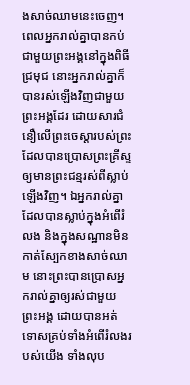ងសាច់ឈាមនេះចេញ។ ពេលអ្នករាល់គ្នាបានកប់ជាមួយព្រះអង្គនៅក្នុងពិធីជ្រមុជ នោះអ្នករាល់គ្នាក៏បានរស់ឡើងវិញជាមួយព្រះអង្គដែរ ដោយសារជំនឿលើព្រះចេស្ដារបស់ព្រះ ដែលបានប្រោសព្រះគ្រីស្ទឲ្យមានព្រះជន្មរស់ពីស្លាប់ឡើងវិញ។ ឯអ្នករាល់គ្នាដែលបានស្លាប់ក្នុងអំពើរំលង និងក្នុងសណ្ឋានមិនកាត់ស្បែកខាងសាច់ឈាម នោះព្រះបានប្រោសអ្នករាល់គ្នាឲ្យរស់ជាមួយព្រះអង្គ ដោយបានអត់ទោសគ្រប់ទាំងអំពើរំលងរបស់យើង ទាំងលុប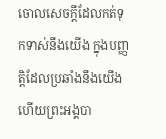ចោលសេចក្តីដែលកត់ទុកទាស់នឹងយើង ក្នុងបញ្ញត្តិដែលប្រឆាំងនឹងយើង ហើយព្រះអង្គបា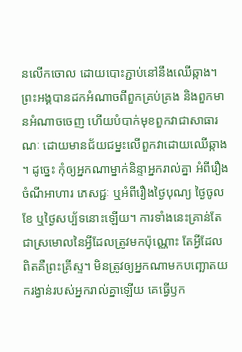នលើកចោល ដោយបោះភ្ជាប់នៅនឹងឈើឆ្កាង។ ព្រះអង្គបានដកអំណាចពីពួកគ្រប់គ្រង និងពួកមានអំណាចចេញ ហើយបំបាក់មុខពួកវាជាសាធារណៈ ដោយមានជ័យជម្នះលើពួកវាដោយឈើឆ្កាង ។ ដូច្នេះ កុំឲ្យអ្នកណាម្នាក់និន្ទាអ្នករាល់គ្នា អំពីរឿងចំណីអាហារ ភេសជ្ជៈ ឬអំពីរឿងថ្ងៃបុណ្យ ថ្ងៃចូលខែ ឬថ្ងៃសប្ប័ទនោះឡើយ។ ការទាំងនេះគ្រាន់តែជាស្រមោលនៃអ្វីដែលត្រូវមកប៉ុណ្ណោះ តែអ្វីដែលពិតគឺព្រះគ្រីស្ទ។ មិនត្រូវឲ្យអ្នកណាមកបញ្ឆោតយករង្វាន់របស់អ្នករាល់គ្នាឡើយ គេធ្វើឫក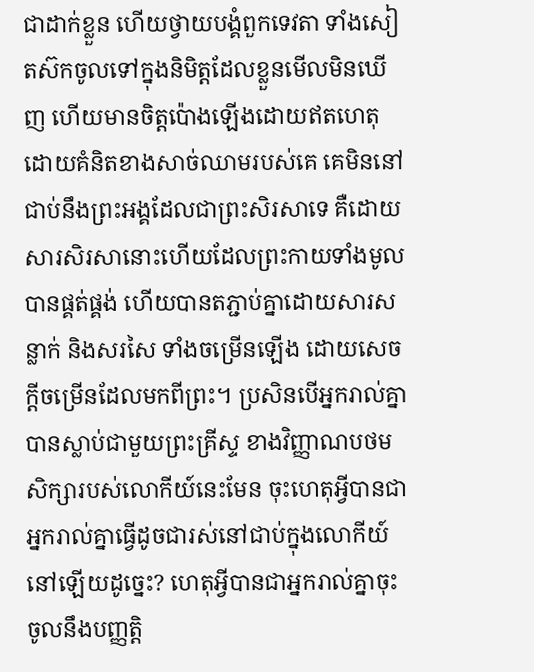ជាដាក់ខ្លួន ហើយថ្វាយបង្គំពួកទេវតា ទាំងសៀតស៊កចូលទៅក្នុងនិមិត្តដែលខ្លួនមើលមិនឃើញ ហើយមានចិត្តប៉ោងឡើងដោយឥតហេតុ ដោយគំនិតខាងសាច់ឈាមរបស់គេ គេមិននៅជាប់នឹងព្រះអង្គដែលជាព្រះសិរសាទេ គឺដោយសារសិរសានោះហើយដែលព្រះកាយទាំងមូលបានផ្គត់ផ្គង់ ហើយបានតភ្ជាប់គ្នាដោយសារសន្លាក់ និងសរសៃ ទាំងចម្រើនឡើង ដោយសេចក្តីចម្រើនដែលមកពីព្រះ។ ប្រសិនបើអ្នករាល់គ្នាបានស្លាប់ជាមួយព្រះគ្រីស្ទ ខាងវិញ្ញាណបថមសិក្សារបស់លោកីយ៍នេះមែន ចុះហេតុអ្វីបានជាអ្នករាល់គ្នាធ្វើដូចជារស់នៅជាប់ក្នុងលោកីយ៍នៅឡើយដូច្នេះ? ហេតុអ្វីបានជាអ្នករាល់គ្នាចុះចូលនឹងបញ្ញត្តិ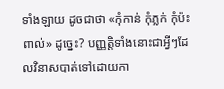ទាំងឡាយ ដូចជាថា «កុំកាន់ កុំភ្លក់ កុំប៉ះពាល់» ដូច្នេះ? បញ្ញត្តិទាំងនោះជាអ្វីៗដែលវិនាសបាត់ទៅដោយកា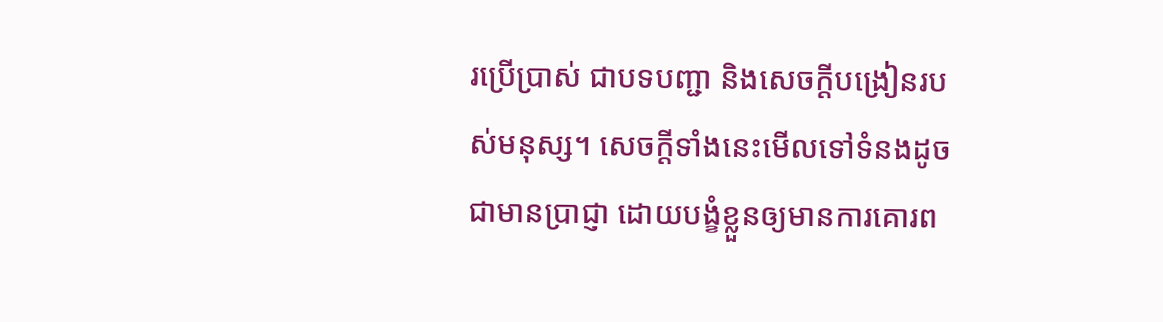រប្រើប្រាស់ ជាបទបញ្ជា និងសេចក្តីបង្រៀនរបស់មនុស្ស។ សេចក្តីទាំងនេះមើលទៅទំនងដូចជាមានប្រាជ្ញា ដោយបង្ខំខ្លួនឲ្យមានការគោរព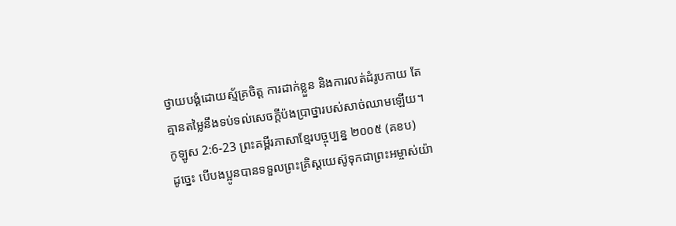ថ្វាយបង្គំដោយស្ម័គ្រចិត្ត ការដាក់ខ្លួន និងការលត់ដំរូបកាយ តែគ្មានតម្លៃនឹងទប់ទល់សេចក្តីប៉ងប្រាថ្នារបស់សាច់ឈាមឡើយ។
កូឡូស 2:6-23 ព្រះគម្ពីរភាសាខ្មែរបច្ចុប្បន្ន ២០០៥ (គខប)
ដូច្នេះ បើបងប្អូនបានទទួលព្រះគ្រិស្តយេស៊ូទុកជាព្រះអម្ចាស់យ៉ា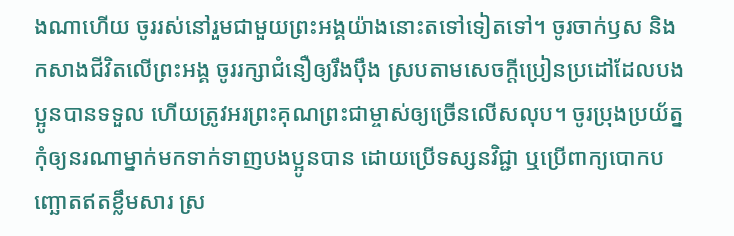ងណាហើយ ចូររស់នៅរួមជាមួយព្រះអង្គយ៉ាងនោះតទៅទៀតទៅ។ ចូរចាក់ឫស និងកសាងជីវិតលើព្រះអង្គ ចូររក្សាជំនឿឲ្យរឹងប៉ឹង ស្របតាមសេចក្ដីប្រៀនប្រដៅដែលបងប្អូនបានទទួល ហើយត្រូវអរព្រះគុណព្រះជាម្ចាស់ឲ្យច្រើនលើសលុប។ ចូរប្រុងប្រយ័ត្ន កុំឲ្យនរណាម្នាក់មកទាក់ទាញបងប្អូនបាន ដោយប្រើទស្សនវិជ្ជា ឬប្រើពាក្យបោកបញ្ឆោតឥតខ្លឹមសារ ស្រ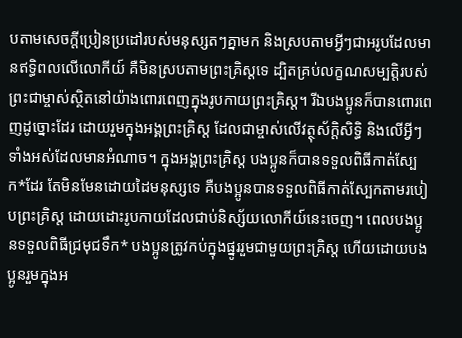បតាមសេចក្ដីប្រៀនប្រដៅរបស់មនុស្សតៗគ្នាមក និងស្របតាមអ្វីៗជាអរូបដែលមានឥទ្ធិពលលើលោកីយ៍ គឺមិនស្របតាមព្រះគ្រិស្តទេ ដ្បិតគ្រប់លក្ខណសម្បត្តិរបស់ព្រះជាម្ចាស់ស្ថិតនៅយ៉ាងពោរពេញក្នុងរូបកាយព្រះគ្រិស្ត។ រីឯបងប្អូនក៏បានពោរពេញដូច្នោះដែរ ដោយរួមក្នុងអង្គព្រះគ្រិស្ត ដែលជាម្ចាស់លើវត្ថុស័ក្ដិសិទ្ធិ និងលើអ្វីៗទាំងអស់ដែលមានអំណាច។ ក្នុងអង្គព្រះគ្រិស្ត បងប្អូនក៏បានទទួលពិធីកាត់ស្បែក*ដែរ តែមិនមែនដោយដៃមនុស្សទេ គឺបងប្អូនបានទទួលពិធីកាត់ស្បែកតាមរបៀបព្រះគ្រិស្ត ដោយដោះរូបកាយដែលជាប់និស្ស័យលោកីយ៍នេះចេញ។ ពេលបងប្អូនទទួលពិធីជ្រមុជទឹក* បងប្អូនត្រូវកប់ក្នុងផ្នូររួមជាមួយព្រះគ្រិស្ត ហើយដោយបងប្អូនរួមក្នុងអ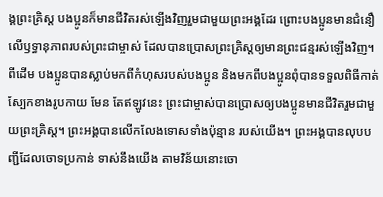ង្គព្រះគ្រិស្ត បងប្អូនក៏មានជីវិតរស់ឡើងវិញរួមជាមួយព្រះអង្គដែរ ព្រោះបងប្អូនមានជំនឿលើឫទ្ធានុភាពរបស់ព្រះជាម្ចាស់ ដែលបានប្រោសព្រះគ្រិស្តឲ្យមានព្រះជន្មរស់ឡើងវិញ។ ពីដើម បងប្អូនបានស្លាប់មកពីកំហុសរបស់បងប្អូន និងមកពីបងប្អូនពុំបានទទួលពិធីកាត់ស្បែកខាងរូបកាយ មែន តែឥឡូវនេះ ព្រះជាម្ចាស់បានប្រោសឲ្យបងប្អូនមានជីវិតរួមជាមួយព្រះគ្រិស្ត។ ព្រះអង្គបានលើកលែងទោសទាំងប៉ុន្មាន របស់យើង។ ព្រះអង្គបានលុបបញ្ជីដែលចោទប្រកាន់ ទាស់នឹងយើង តាមវិន័យនោះចោ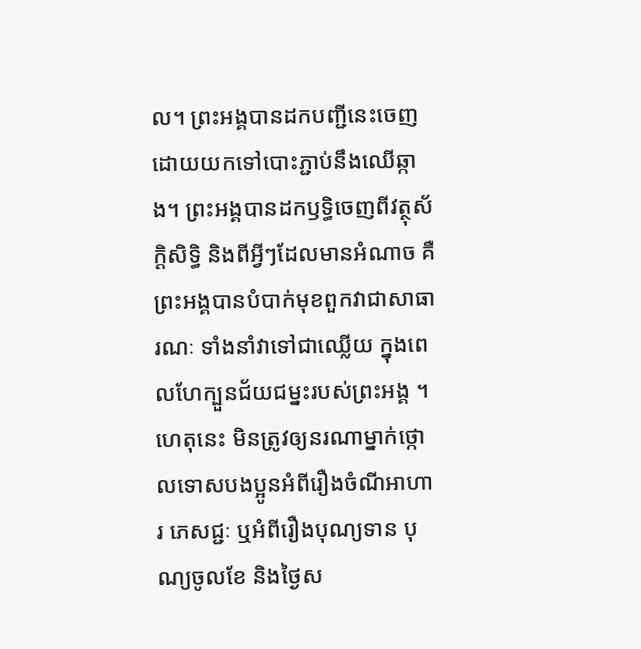ល។ ព្រះអង្គបានដកបញ្ជីនេះចេញ ដោយយកទៅបោះភ្ជាប់នឹងឈើឆ្កាង។ ព្រះអង្គបានដកឫទ្ធិចេញពីវត្ថុស័ក្ដិសិទ្ធិ និងពីអ្វីៗដែលមានអំណាច គឺព្រះអង្គបានបំបាក់មុខពួកវាជាសាធារណៈ ទាំងនាំវាទៅជាឈ្លើយ ក្នុងពេលហែក្បួនជ័យជម្នះរបស់ព្រះអង្គ ។ ហេតុនេះ មិនត្រូវឲ្យនរណាម្នាក់ថ្កោលទោសបងប្អូនអំពីរឿងចំណីអាហារ ភេសជ្ជៈ ឬអំពីរឿងបុណ្យទាន បុណ្យចូលខែ និងថ្ងៃស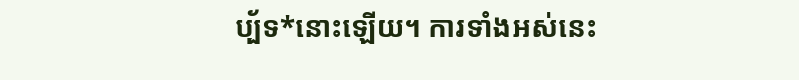ប្ប័ទ*នោះឡើយ។ ការទាំងអស់នេះ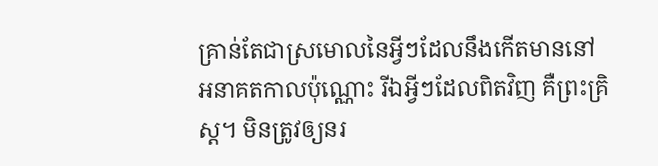គ្រាន់តែជាស្រមោលនៃអ្វីៗដែលនឹងកើតមាននៅអនាគតកាលប៉ុណ្ណោះ រីឯអ្វីៗដែលពិតវិញ គឺព្រះគ្រិស្ត។ មិនត្រូវឲ្យនរ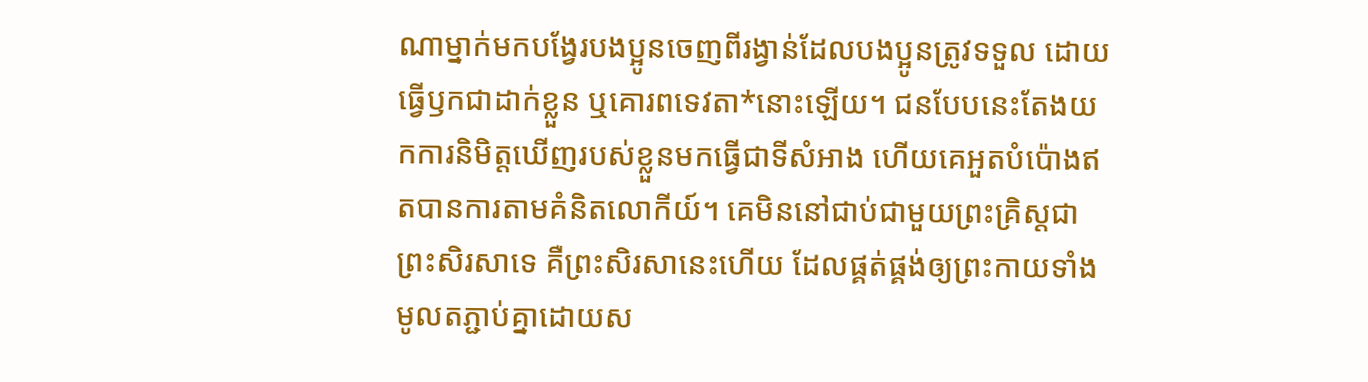ណាម្នាក់មកបង្វែរបងប្អូនចេញពីរង្វាន់ដែលបងប្អូនត្រូវទទួល ដោយធ្វើឫកជាដាក់ខ្លួន ឬគោរពទេវតា*នោះឡើយ។ ជនបែបនេះតែងយកការនិមិត្តឃើញរបស់ខ្លួនមកធ្វើជាទីសំអាង ហើយគេអួតបំប៉ោងឥតបានការតាមគំនិតលោកីយ៍។ គេមិននៅជាប់ជាមួយព្រះគ្រិស្តជាព្រះសិរសាទេ គឺព្រះសិរសានេះហើយ ដែលផ្គត់ផ្គង់ឲ្យព្រះកាយទាំងមូលតភ្ជាប់គ្នាដោយស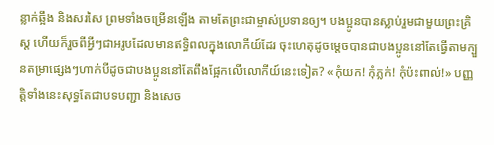ន្លាក់ឆ្អឹង និងសរសៃ ព្រមទាំងចម្រើនឡើង តាមតែព្រះជាម្ចាស់ប្រទានឲ្យ។ បងប្អូនបានស្លាប់រួមជាមួយព្រះគ្រិស្ត ហើយក៏រួចពីអ្វីៗជាអរូបដែលមានឥទ្ធិពលក្នុងលោកីយ៍ដែរ ចុះហេតុដូចម្ដេចបានជាបងប្អូននៅតែធ្វើតាមក្បួនតម្រាផ្សេងៗហាក់បីដូចជាបងប្អូននៅតែពឹងផ្អែកលើលោកីយ៍នេះទៀត? «កុំយក! កុំភ្លក់! កុំប៉ះពាល់!» បញ្ញត្តិទាំងនេះសុទ្ធតែជាបទបញ្ជា និងសេច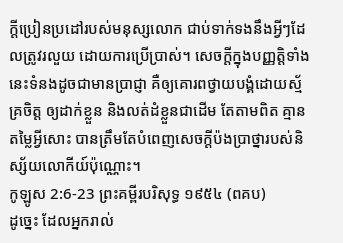ក្ដីប្រៀនប្រដៅរបស់មនុស្សលោក ជាប់ទាក់ទងនឹងអ្វីៗដែលត្រូវរលួយ ដោយការប្រើប្រាស់។ សេចក្ដីក្នុងបញ្ញត្តិទាំងនេះទំនងដូចជាមានប្រាជ្ញា គឺឲ្យគោរពថ្វាយបង្គំដោយស្ម័គ្រចិត្ត ឲ្យដាក់ខ្លួន និងលត់ដំខ្លួនជាដើម តែតាមពិត គ្មានតម្លៃអ្វីសោះ បានត្រឹមតែបំពេញសេចក្ដីប៉ងប្រាថ្នារបស់និស្ស័យលោកីយ៍ប៉ុណ្ណោះ។
កូឡូស 2:6-23 ព្រះគម្ពីរបរិសុទ្ធ ១៩៥៤ (ពគប)
ដូច្នេះ ដែលអ្នករាល់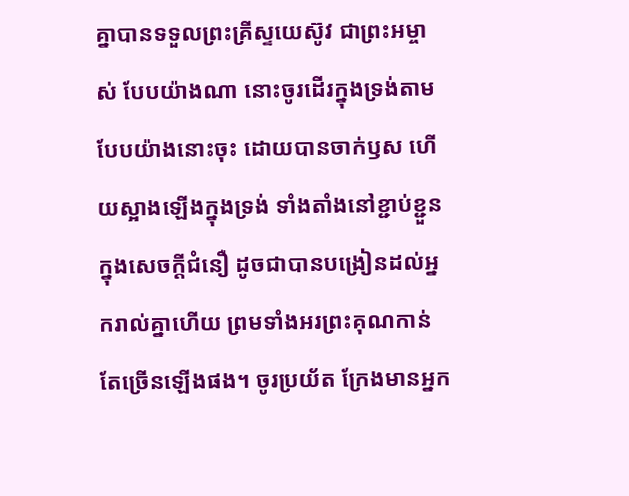គ្នាបានទទួលព្រះគ្រីស្ទយេស៊ូវ ជាព្រះអម្ចាស់ បែបយ៉ាងណា នោះចូរដើរក្នុងទ្រង់តាមបែបយ៉ាងនោះចុះ ដោយបានចាក់ឫស ហើយស្អាងឡើងក្នុងទ្រង់ ទាំងតាំងនៅខ្ជាប់ខ្ជួនក្នុងសេចក្ដីជំនឿ ដូចជាបានបង្រៀនដល់អ្នករាល់គ្នាហើយ ព្រមទាំងអរព្រះគុណកាន់តែច្រើនឡើងផង។ ចូរប្រយ័ត ក្រែងមានអ្នក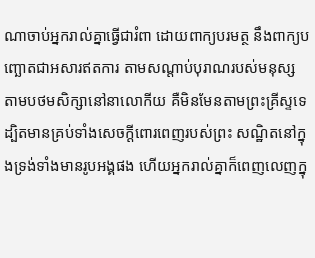ណាចាប់អ្នករាល់គ្នាធ្វើជារំពា ដោយពាក្យបរមត្ថ នឹងពាក្យបញ្ឆោតជាអសារឥតការ តាមសណ្តាប់បុរាណរបស់មនុស្ស តាមបថមសិក្សានៅនាលោកីយ គឺមិនមែនតាមព្រះគ្រីស្ទទេ ដ្បិតមានគ្រប់ទាំងសេចក្ដីពោរពេញរបស់ព្រះ សណ្ឋិតនៅក្នុងទ្រង់ទាំងមានរូបអង្គផង ហើយអ្នករាល់គ្នាក៏ពេញលេញក្នុ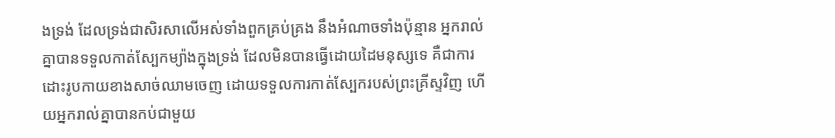ងទ្រង់ ដែលទ្រង់ជាសិរសាលើអស់ទាំងពួកគ្រប់គ្រង នឹងអំណាចទាំងប៉ុន្មាន អ្នករាល់គ្នាបានទទួលកាត់ស្បែកម្យ៉ាងក្នុងទ្រង់ ដែលមិនបានធ្វើដោយដៃមនុស្សទេ គឺជាការដោះរូបកាយខាងសាច់ឈាមចេញ ដោយទទួលការកាត់ស្បែករបស់ព្រះគ្រីស្ទវិញ ហើយអ្នករាល់គ្នាបានកប់ជាមួយ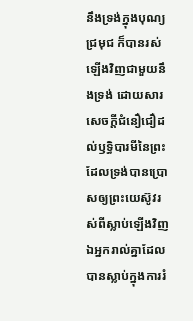នឹងទ្រង់ក្នុងបុណ្យជ្រមុជ ក៏បានរស់ឡើងវិញជាមួយនឹងទ្រង់ ដោយសារសេចក្ដីជំនឿជឿដល់ឫទ្ធិបារមីនៃព្រះ ដែលទ្រង់បានប្រោសឲ្យព្រះយេស៊ូវរស់ពីស្លាប់ឡើងវិញ ឯអ្នករាល់គ្នាដែលបានស្លាប់ក្នុងការរំ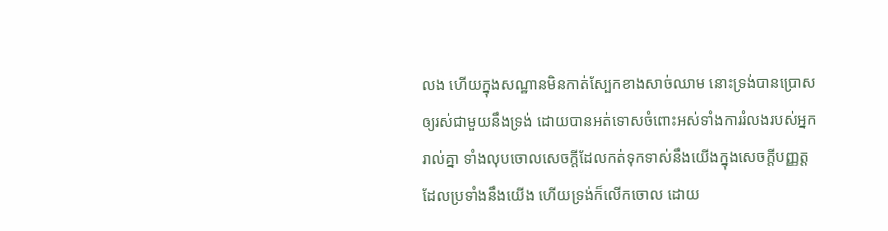លង ហើយក្នុងសណ្ឋានមិនកាត់ស្បែកខាងសាច់ឈាម នោះទ្រង់បានប្រោសឲ្យរស់ជាមួយនឹងទ្រង់ ដោយបានអត់ទោសចំពោះអស់ទាំងការរំលងរបស់អ្នករាល់គ្នា ទាំងលុបចោលសេចក្ដីដែលកត់ទុកទាស់នឹងយើងក្នុងសេចក្ដីបញ្ញត្ត ដែលប្រទាំងនឹងយើង ហើយទ្រង់ក៏លើកចោល ដោយ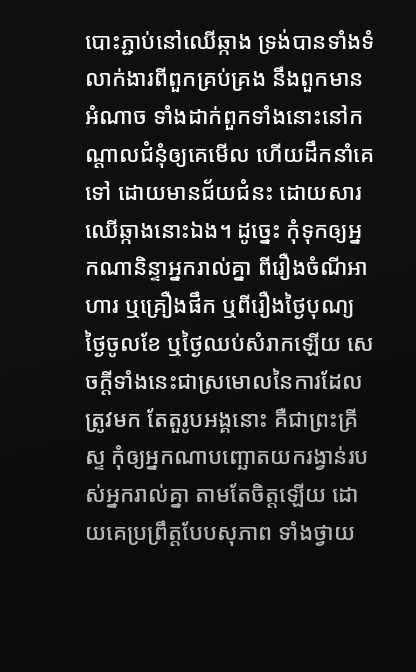បោះភ្ជាប់នៅឈើឆ្កាង ទ្រង់បានទាំងទំលាក់ងារពីពួកគ្រប់គ្រង នឹងពួកមានអំណាច ទាំងដាក់ពួកទាំងនោះនៅកណ្តាលជំនុំឲ្យគេមើល ហើយដឹកនាំគេទៅ ដោយមានជ័យជំនះ ដោយសារឈើឆ្កាងនោះឯង។ ដូច្នេះ កុំទុកឲ្យអ្នកណានិន្ទាអ្នករាល់គ្នា ពីរឿងចំណីអាហារ ឬគ្រឿងផឹក ឬពីរឿងថ្ងៃបុណ្យ ថ្ងៃចូលខែ ឬថ្ងៃឈប់សំរាកឡើយ សេចក្ដីទាំងនេះជាស្រមោលនៃការដែលត្រូវមក តែតួរូបអង្គនោះ គឺជាព្រះគ្រីស្ទ កុំឲ្យអ្នកណាបញ្ឆោតយករង្វាន់របស់អ្នករាល់គ្នា តាមតែចិត្តឡើយ ដោយគេប្រព្រឹត្តបែបសុភាព ទាំងថ្វាយ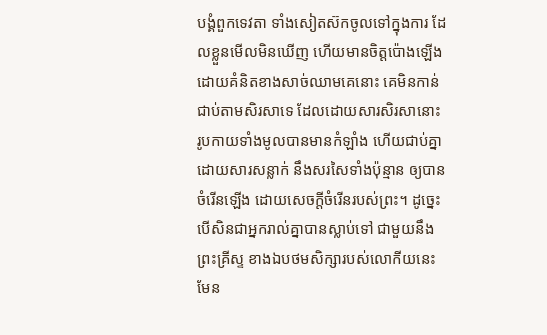បង្គំពួកទេវតា ទាំងសៀតស៊កចូលទៅក្នុងការ ដែលខ្លួនមើលមិនឃើញ ហើយមានចិត្តប៉ោងឡើង ដោយគំនិតខាងសាច់ឈាមគេនោះ គេមិនកាន់ជាប់តាមសិរសាទេ ដែលដោយសារសិរសានោះ រូបកាយទាំងមូលបានមានកំឡាំង ហើយជាប់គ្នា ដោយសារសន្លាក់ នឹងសរសៃទាំងប៉ុន្មាន ឲ្យបានចំរើនឡើង ដោយសេចក្ដីចំរើនរបស់ព្រះ។ ដូច្នេះ បើសិនជាអ្នករាល់គ្នាបានស្លាប់ទៅ ជាមួយនឹងព្រះគ្រីស្ទ ខាងឯបថមសិក្សារបស់លោកីយនេះមែន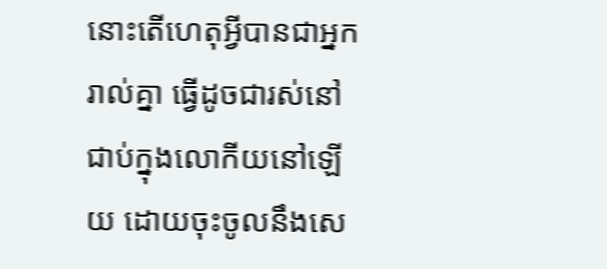នោះតើហេតុអ្វីបានជាអ្នករាល់គ្នា ធ្វើដូចជារស់នៅជាប់ក្នុងលោកីយនៅឡើយ ដោយចុះចូលនឹងសេ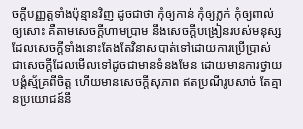ចក្ដីបញ្ញត្តទាំងប៉ុន្មានវិញ ដូចជាថា កុំឲ្យកាន់ កុំឲ្យភ្លក់ កុំឲ្យពាល់ឲ្យសោះ គឺតាមសេចក្ដីហាមប្រាម នឹងសេចក្ដីបង្រៀនរបស់មនុស្ស ដែលសេចក្ដីទាំងនោះតែងតែវិនាសបាត់ទៅដោយការប្រើប្រាស់ ជាសេចក្ដីដែលមើលទៅដូចជាមានទំនងមែន ដោយមានការថ្វាយបង្គំស្ម័គ្រពីចិត្ត ហើយមានសេចក្ដីសុភាព ឥតប្រណីរូបសាច់ តែគ្មានប្រយោជន៍នឹ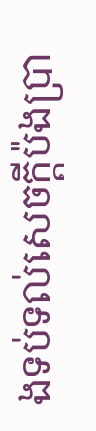ងទប់ទល់សេចក្ដីប៉ងប្រា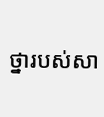ថ្នារបស់សា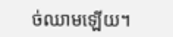ច់ឈាមឡើយ។